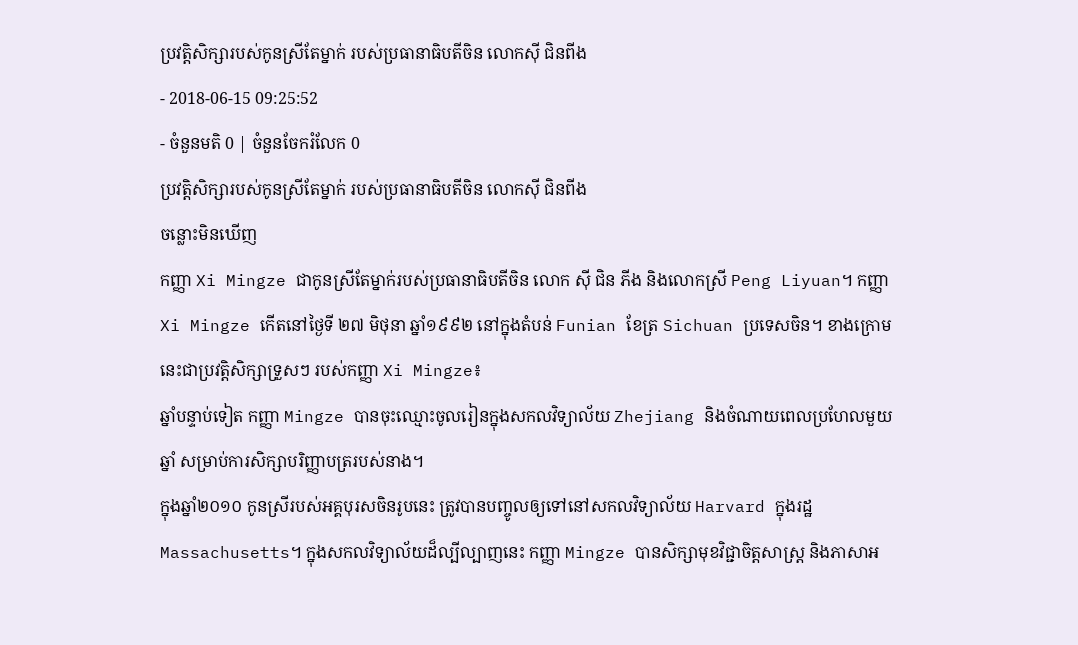ប្រវត្តិសិក្សារបស់កូនស្រីតែម្នាក់ របស់ប្រធានាធិបតីចិន លោកស៊ី ជិនពីង
- 2018-06-15 09:25:52
- ចំនួនមតិ 0 | ចំនួនចែករំលែក 0
ប្រវត្តិសិក្សារបស់កូនស្រីតែម្នាក់ របស់ប្រធានាធិបតីចិន លោកស៊ី ជិនពីង
ចន្លោះមិនឃើញ
កញ្ញា Xi Mingze ជាកូនស្រីតែម្នាក់របស់ប្រធានាធិបតីចិន លោក ស៊ី ជិន ភីង និងលោកស្រី Peng Liyuan។ កញ្ញា Xi Mingze កើតនៅថ្ងៃទី ២៧ មិថុនា ឆ្នាំ១៩៩២ នៅក្នុងតំបន់ Funian ខែត្រ Sichuan ប្រទេសចិន។ ខាងក្រោមនេះជាប្រវត្តិសិក្សាទ្រួសៗ របស់កញ្ញា Xi Mingze៖
ឆ្នាំបន្ទាប់ទៀត កញ្ញា Mingze បានចុះឈ្មោះចូលរៀនក្នុងសកលវិទ្យាល័យ Zhejiang និងចំណាយពេលប្រហែលមួយឆ្នាំ សម្រាប់ការសិក្សាបរិញ្ញាបត្ររបស់នាង។
ក្នុងឆ្នាំ២០១០ កូនស្រីរបស់អគ្គបុរសចិនរូបនេះ ត្រូវបានបញ្ចូលឲ្យទៅនៅសកលវិទ្យាល័យ Harvard ក្នុងរដ្ឋ Massachusetts។ ក្នុងសកលវិទ្យាល័យដ៏ល្បីល្បាញនេះ កញ្ញា Mingze បានសិក្សាមុខវិជ្ជាចិត្តសាស្ត្រ និងភាសាអ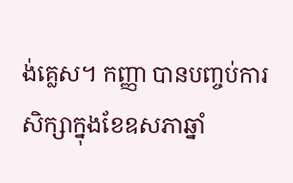ង់គ្លេស។ កញ្ញា បានបញ្ចប់ការសិក្សាក្នុងខែឧសភាឆ្នាំ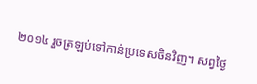២០១៤ រួចត្រឡប់ទៅកាន់ប្រទេសចិនវិញ។ សព្វថ្ងៃ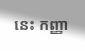នេះ កញ្ញា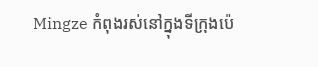Mingze កំពុងរស់នៅក្នុងទីក្រុងប៉េ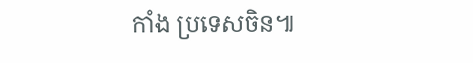កាំង ប្រទេសចិន៕